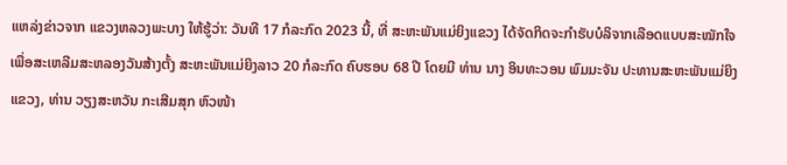ແຫລ່ງຂ່າວຈາກ ແຂວງຫລວງພະບາງ ໃຫ້ຮູ້ວ່າ: ວັນທີ 17 ກໍລະກົດ 2023 ນີ້, ທີ່ ສະຫະພັນແມ່ຍິງແຂວງ ໄດ້ຈັດກິດຈະກຳຮັບບໍລິຈາກເລືອດແບບສະໝັກໃຈ ເພື່ອສະເຫລີມສະຫລອງວັນສ້າງຕັ້ງ ສະຫະພັນແມ່ຍິງລາວ 20 ກໍລະກົດ ຄົບຮອບ 68 ປີ ໂດຍມີ ທ່ານ ນາງ ອິນທະວອນ ພົມມະຈັນ ປະທານສະຫະພັນແມ່ຍິງແຂວງ, ທ່ານ ວຽງສະຫວັນ ກະເສີມສຸກ ຫົວໜ້າ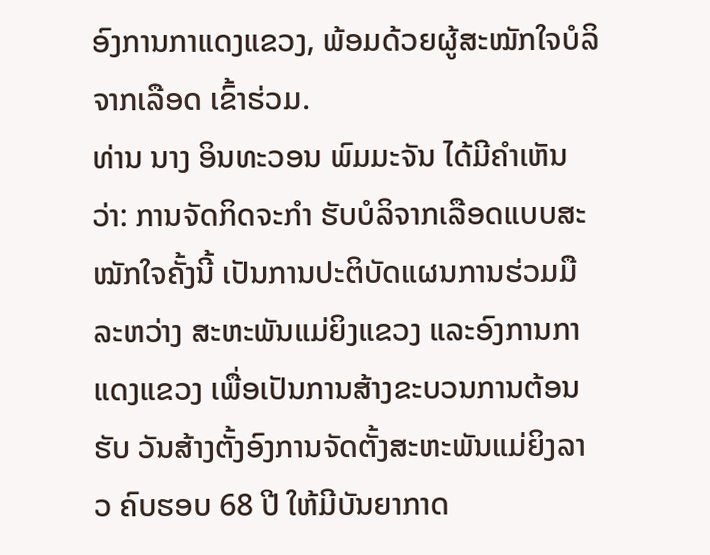ອົງການກາແດງແຂວງ, ພ້ອມດ້ວຍຜູ້ສະໝັກໃຈບໍລິຈາກເລືອດ ເຂົ້າຮ່ວມ.
ທ່ານ ນາງ ອິນທະວອນ ພົມມະຈັນ ໄດ້ມີຄຳເຫັນວ່າ: ການຈັດກິດຈະກຳ ຮັບບໍລິຈາກເລືອດແບບສະໝັກໃຈຄັ້ງນີ້ ເປັນການປະຕິບັດແຜນການຮ່ວມມື ລະຫວ່າງ ສະຫະພັນແມ່ຍິງແຂວງ ແລະອົງການກາແດງແຂວງ ເພື່ອເປັນການສ້າງຂະບວນການຕ້ອນຮັບ ວັນສ້າງຕັ້ງອົງການຈັດຕັ້ງສະຫະພັນແມ່ຍິງລາວ ຄົບຮອບ 68 ປີ ໃຫ້ມີບັນຍາກາດ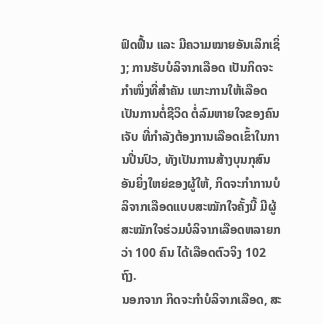ຟົດຟື້ນ ແລະ ມີຄວາມໝາຍອັນເລິກເຊິ່ງ; ການຮັບບໍລິຈາກເລືອດ ເປັນກິດຈະກຳໜຶ່ງທີ່ສຳຄັນ ເພາະການໃຫ້ເລືອດ ເປັນການຕໍ່ຊີວິດ ຕໍ່ລົມຫາຍໃຈຂອງຄົນເຈັບ ທີ່ກຳລັງຕ້ອງການເລືອດເຂົ້າໃນການປີ່ນປົວ, ທັງເປັນການສ້າງບຸນກຸສົນອັນຍິ່ງໃຫຍ່ຂອງຜູ້ໃຫ້, ກິດຈະກຳການບໍລິຈາກເລືອດແບບສະໝັກໃຈຄັ້ງນີ້ ມີຜູ້ສະໝັກໃຈຮ່ວມບໍລິຈາກເລືອດຫລາຍກວ່າ 100 ຄົນ ໄດ້ເລືອດຕົວຈິງ 102 ຖົງ.
ນອກຈາກ ກິດຈະກຳບໍລິຈາກເລືອດ, ສະ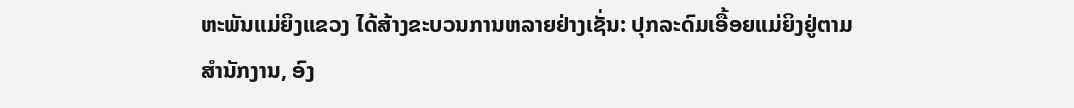ຫະພັນແມ່ຍິງແຂວງ ໄດ້ສ້າງຂະບວນການຫລາຍຢ່າງເຊັ່ນ: ປຸກລະດົມເອື້ອຍແມ່ຍິງຢູ່ຕາມສຳນັກງານ, ອົງ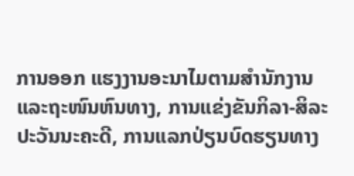ການອອກ ແຮງງານອະນາໄມຕາມສຳນັກງານ ແລະຖະໜົນຫົນທາງ, ການແຂ່ງຂັນກິລາ-ສິລະປະວັນນະຄະດີ, ການແລກປ່ຽນບົດຮຽນທາງ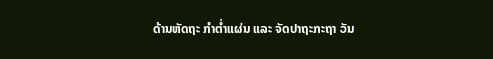ດ້ານຫັດຖະ ກຳຕໍ່າແຜ່ນ ແລະ ຈັດປາຖະກະຖາ ວັນ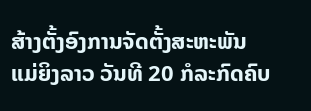ສ້າງຕັ້ງອົງການຈັດຕັ້ງສະຫະພັນແມ່ຍິງລາວ ວັນທີ 20 ກໍລະກົດຄົບ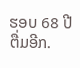ຮອບ 68 ປີ ຕື່ມອີກ.